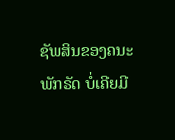ຊັພສິນຂອງຄນະພັກຣັດ ບໍ່ເຄີຍມີ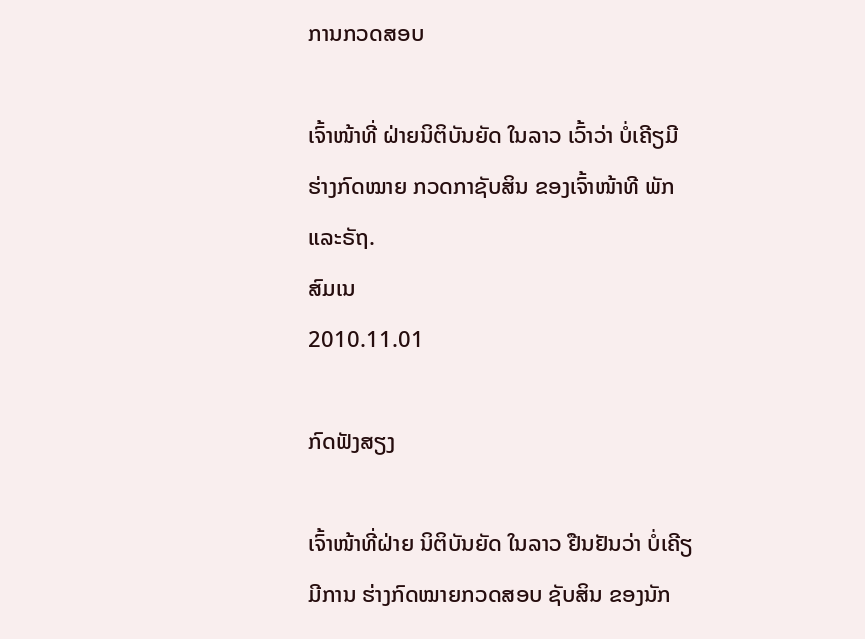ການກວດສອບ

ເຈົ້າໜ້າທີ່ ຝ່າຍນິຕິບັນຍັດ ໃນລາວ ເວົ້າວ່າ ບໍ່ເຄີຽມີ ຮ່າງກົດໝາຍ ກວດກາຊັບສິນ ຂອງເຈົ້າໜ້າທີ ພັກແລະຣັຖ.
ສົມເນ
2010.11.01

ກົດຟັງສຽງ

ເຈົ້າໜ້າທີ່ຝ່າຍ ນິຕິບັນຍັດ ໃນລາວ ຢືນຢັນວ່າ ບໍ່ເຄີຽມີການ ຮ່າງກົດໝາຍກວດສອບ ຊັບສິນ ຂອງນັກ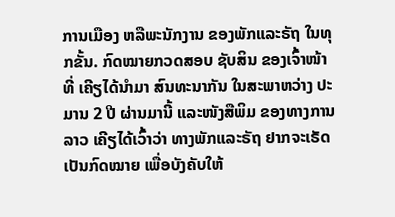ການເມືອງ ຫລືພະນັກງານ ຂອງພັກແລະຣັຖ ໃນທຸກຂັ້ນ. ກົດໝາຍກວດສອບ ຊັບສິນ ຂອງເຈົ້າໜ້າທີ່ ເຄີຽໄດ້ນໍາມາ ສົນທະນາກັນ ໃນສະພາຫວ່າງ ປະມານ 2 ປີ ຜ່ານມານີ້ ແລະໜັງສືພິມ ຂອງທາງການລາວ ເຄີຽໄດ້ເວົ້າວ່າ ທາງພັກແລະຣັຖ ຢາກຈະເຣັດເປັນກົດໝາຍ ເພື່ອບັງຄັບໃຫ້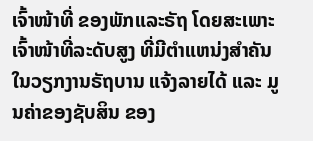ເຈົ້າໜ້າທີ່ ຂອງພັກແລະຣັຖ ໂດຍສະເພາະ ເຈົ້າໜ້າທີ່ລະດັບສູງ ທີ່ມີຕໍາແຫນ່ງສໍາຄັນ ໃນວຽກງານຣັຖບານ ແຈ້ງລາຍໄດ້ ແລະ ມູນຄ່າຂອງຊັບສິນ ຂອງ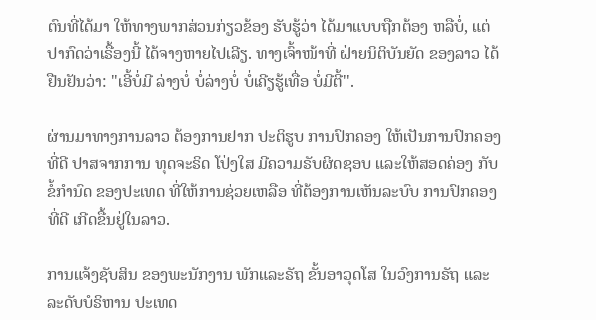ຕົນທີ່ໄດ້ມາ ໃຫ້ທາງພາກສ່ວນກ່ຽວຂ້ອງ ຮັບຮູ້ວ່າ ໄດ້ມາແບບຖືກຕ້ອງ ຫລືບໍ່, ແຕ່ປາກົດວ່າເຣື້ອງນີ້ ໄດ້ຈາງຫາຍໄປເລີຽ. ທາງເຈົ້າໜ້າທີ່ ຝ່າຍນິຕິບັນຍັດ ຂອງລາວ ໄດ້ຢືນຢັນວ່າ: "ເອີ້ບໍ່ມີ ລ່າງບໍ່ ບໍ່ລ່າງບໍ່ ບໍ່ເຄີຽຮູ້ເທື່ອ ບໍ່ມີຕີ້".

ຜ່ານມາທາງການລາວ ຕ້ອງການຢາກ ປະຕິຮູບ ການປົກຄອງ ໃຫ້ເປັນການປົກຄອງ ທີ່ດີ ປາສຈາກການ ທຸດຈະຣິດ ໂປ່ງໃສ ມີຄວາມຣັບຜິດຊອບ ແລະໃຫ້ສອດຄ່ອງ ກັບຂໍ້ກໍານົດ ຂອງປະເທດ ທີ່ໃຫ້ການຊ່ວຍເຫລືອ ທີ່ຕ້ອງການເຫັນລະບົບ ການປົກຄອງທີ່ດີ ເກີດຂື້ນຢູ່ໃນລາວ.

ການແຈ້ງຊັບສິນ ຂອງພະນັກງານ ພັກແລະຣັຖ ຂັ້ນອາວຸດໂສ ໃນວົງການຣັຖ ແລະລະດັບບໍຣິຫານ ປະເທດ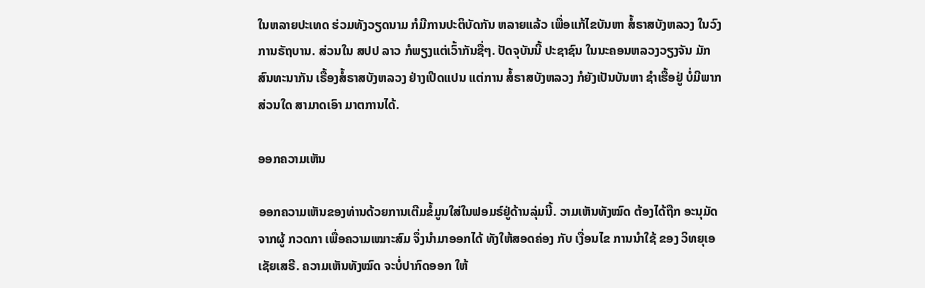ໃນຫລາຍປະເທດ ຮ່ວມທັງວຽດນາມ ກໍມີການປະຕິບັດກັນ ຫລາຍແລ້ວ ເພື່ອແກ້ໄຂບັນຫາ ສໍ້ຣາສບັງຫລວງ ໃນວົງການຣັຖບານ. ສ່ວນໃນ ສປປ ລາວ ກໍພຽງແຕ່ເວົ້າກັນຊື່ໆ. ປັດຈຸບັນນີ້ ປະຊາຊົນ ໃນນະຄອນຫລວງວຽງຈັນ ມັກສົນທະນາກັນ ເຣື້ອງສໍ້ຣາສບັງຫລວງ ຢ່າງເປີດແປນ ແຕ່ການ ສໍ້ຣາສບັງຫລວງ ກໍຍັງເປັນບັນຫາ ຊໍາເຮື້ອຢູ່ ບໍ່ມີພາກສ່ວນໃດ ສາມາດເອົາ ມາຕການໄດ້.

ອອກຄວາມເຫັນ

ອອກຄວາມເຫັນຂອງທ່ານດ້ວຍການເຕີມຂໍ້ມູນໃສ່ໃນຟອມຣ໌ຢູ່ດ້ານລຸ່ມນີ້. ວາມເຫັນທັງໝົດ ຕ້ອງໄດ້ຖືກ ອະນຸມັດ ຈາກຜູ້ ກວດກາ ເພື່ອຄວາມເໝາະສົມ ຈຶ່ງນໍາມາອອກໄດ້ ທັງໃຫ້ສອດຄ່ອງ ກັບ ເງື່ອນໄຂ ການນຳໃຊ້ ຂອງ ວິທຍຸເອເຊັຍເສຣີ. ຄວາມເຫັນທັງໝົດ ຈະບໍ່ປາກົດອອກ ໃຫ້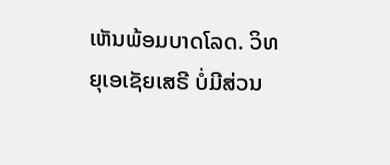ເຫັນພ້ອມບາດໂລດ. ວິທຍຸເອເຊັຍເສຣີ ບໍ່ມີສ່ວນ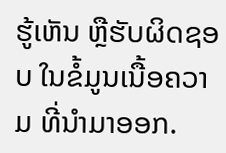ຮູ້ເຫັນ ຫຼືຮັບຜິດຊອບ ໃນຂໍ້ມູນເນື້ອຄວາມ ທີ່ນໍາມາອອກ.